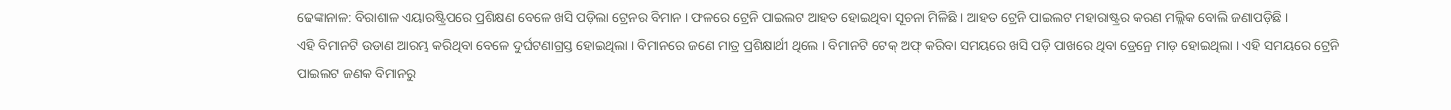ଢେଙ୍କାନାଳ: ବିରାଶାଳ ଏୟାରଷ୍ଟ୍ରିପରେ ପ୍ରଶିକ୍ଷଣ ବେଳେ ଖସି ପଡ଼ିଲା ଟ୍ରେନର ବିମାନ । ଫଳରେ ଟ୍ରେନି ପାଇଲଟ ଆହତ ହୋଇଥିବା ସୂଚନା ମିଳିଛି । ଆହତ ଟ୍ରେନି ପାଇଲଟ ମହାରାଷ୍ଟ୍ରର କରଣ ମଲ୍ଲିକ ବୋଲି ଜଣାପଡ଼ିଛି ।
ଏହି ବିମାନଟି ଉଡାଣ ଆରମ୍ଭ କରିଥିବା ବେଳେ ଦୁର୍ଘଟଣାଗ୍ରସ୍ତ ହୋଇଥିଲା । ବିମାନରେ ଜଣେ ମାତ୍ର ପ୍ରଶିକ୍ଷାର୍ଥୀ ଥିଲେ । ବିମାନଟି ଟେକ୍ ଅଫ୍ କରିବା ସମୟରେ ଖସି ପଡ଼ି ପାଖରେ ଥିବା ଡ୍ରେନ୍ରେ ମାଡ଼ ହୋଇଥିଲା । ଏହି ସମୟରେ ଟ୍ରେନି ପାଇଲଟ ଜଣକ ବିମାନରୁ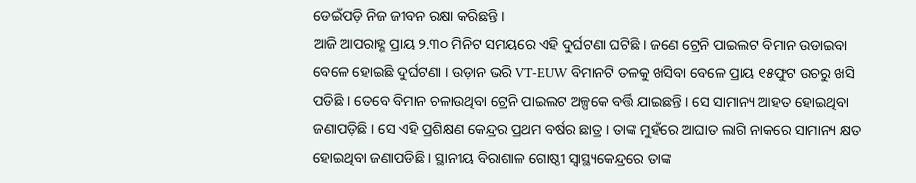ଡେଇଁପଡ଼ି ନିଜ ଜୀବନ ରକ୍ଷା କରିଛନ୍ତି ।
ଆଜି ଆପରାହ୍ଣ ପ୍ରାୟ ୨.୩୦ ମିନିଟ ସମୟରେ ଏହି ଦୁର୍ଘଟଣା ଘଟିଛି । ଜଣେ ଟ୍ରେନି ପାଇଲଟ ବିମାନ ଉଡାଇବା ବେଳେ ହୋଇଛି ଦୁର୍ଘଟଣା । ଉଡ଼ାନ ଭରି VT-EUW ବିମାନଟି ତଳକୁ ଖସିବା ବେଳେ ପ୍ରାୟ ୧୫ଫୁଟ ଉଚରୁ ଖସି ପଡିଛି । ତେବେ ବିମାନ ଚଳାଉଥିବା ଟ୍ରେନି ପାଇଲଟ ଅଳ୍ପକେ ବର୍ତ୍ତି ଯାଇଛନ୍ତି । ସେ ସାମାନ୍ୟ ଆହତ ହୋଇଥିବା ଜଣାପଡ଼ିଛି । ସେ ଏହି ପ୍ରଶିକ୍ଷଣ କେନ୍ଦ୍ରର ପ୍ରଥମ ବର୍ଷର ଛାତ୍ର । ତାଙ୍କ ମୁହଁରେ ଆଘାତ ଲାଗି ନାକରେ ସାମାନ୍ୟ କ୍ଷତ ହୋଇଥିବା ଜଣାପଡିଛି । ସ୍ଥାନୀୟ ବିରାଶାଳ ଗୋଷ୍ଠୀ ସ୍ୱାସ୍ଥ୍ୟକେନ୍ଦ୍ରରେ ତାଙ୍କ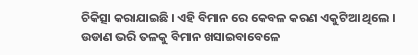ଚିକିତ୍ସା କରାଯାଇଛି । ଏହି ବିମାନ ରେ କେବଳ କରଣ ଏକୁଟିଆ ଥିଲେ ।
ଉଡାଣ ଭରି ତଳକୁ ବିମାନ ଖସାଇବାବେଳେ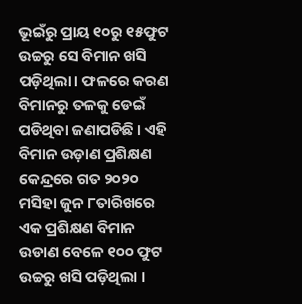ଭୂଇଁରୁ ପ୍ରାୟ ୧୦ରୁ ୧୫ଫୁଟ ଉଚ୍ଚରୁ ସେ ବିମାନ ଖସି ପଡ଼ିଥିଲା। ଫଳରେ କରଣ ବିମାନରୁ ତଳକୁ ଡେଇଁ ପଡିଥିବା ଜଣାପଡିଛି । ଏହି ବିମାନ ଉଡ଼ାଣ ପ୍ରଶିକ୍ଷଣ କେନ୍ଦ୍ରରେ ଗତ ୨୦୨୦ ମସିହା ଜୁନ ୮ତାରିଖରେ ଏକ ପ୍ରଶିକ୍ଷଣ ବିମାନ ଉଡାଣ ବେଳେ ୧୦୦ ଫୁଟ ଉଚ୍ଚରୁ ଖସି ପଡ଼ିଥିଲା ।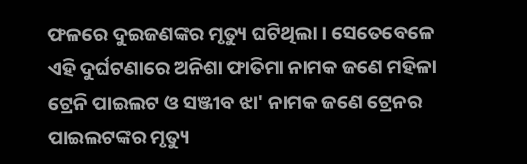ଫଳରେ ଦୁଇଜଣଙ୍କର ମୃତ୍ୟୁ ଘଟିଥିଲା । ସେତେବେଳେ ଏହି ଦୁର୍ଘଟଣାରେ ଅନିଶା ଫାତିମା ନାମକ ଜଣେ ମହିଳା ଟ୍ରେନି ପାଇଲଟ ଓ ସଞ୍ଜୀବ ଝା' ନାମକ ଜଣେ ଟ୍ରେନର ପାଇଲଟଙ୍କର ମୃତ୍ୟୁ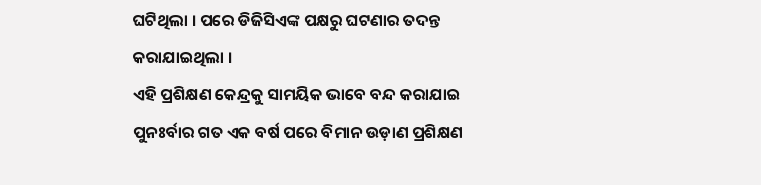ଘଟିଥିଲା । ପରେ ଡିଜିସିଏଙ୍କ ପକ୍ଷରୁ ଘଟଣାର ତଦନ୍ତ କରାଯାଇଥିଲା ।
ଏହି ପ୍ରଶିକ୍ଷଣ କେନ୍ଦ୍ରକୁ ସାମୟିକ ଭାବେ ବନ୍ଦ କରାଯାଇ ପୁନଃର୍ବାର ଗତ ଏକ ବର୍ଷ ପରେ ବିମାନ ଉଡ଼ାଣ ପ୍ରଶିକ୍ଷଣ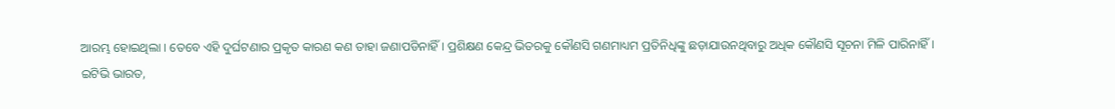ଆରମ୍ଭ ହୋଇଥିଲା । ତେବେ ଏହି ଦୁର୍ଘଟଣାର ପ୍ରକୃତ କାରଣ କଣ ତାହା ଜଣାପଡିନାହିଁ । ପ୍ରଶିକ୍ଷଣ କେନ୍ଦ୍ର ଭିତରକୁ କୌଣସି ଗଣମାଧ୍ୟମ ପ୍ରତିନିଧିଙ୍କୁ ଛଡ଼ାଯାଉନଥିବାରୁ ଅଧିକ କୌଣସି ସୂଚନା ମିଳି ପାରିନାହିଁ ।
ଇଟିଭି ଭାରତ,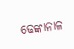ଢେଙ୍କାନାଳ